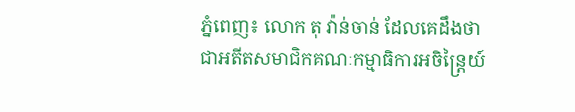ភ្នំពេញ៖ លោក តុ វ៉ាន់ចាន់ ដែលគេដឹងថា ជាអតីតសមាជិកគណៈកម្មាធិការអចិន្ត្រៃយ៍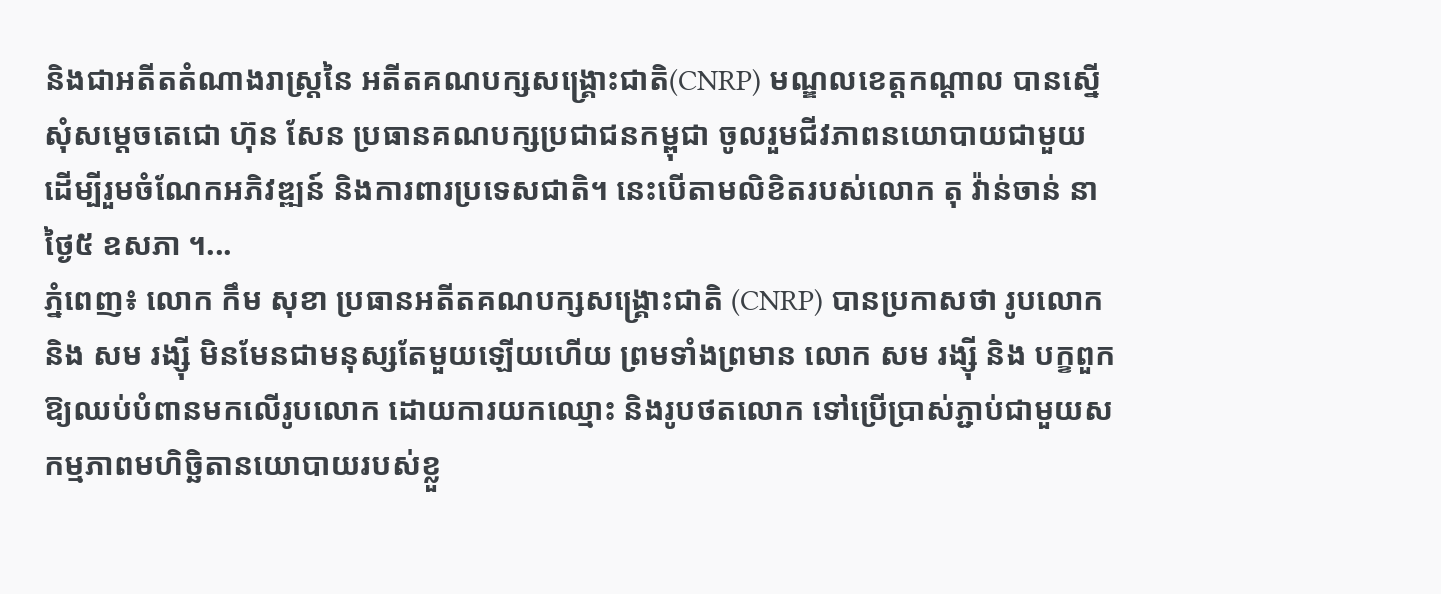និងជាអតីតតំណាងរាស្ត្រនៃ អតីតគណបក្សសង្គ្រោះជាតិ(CNRP) មណ្ឌលខេត្តកណ្តាល បានស្នើសុំសម្តេចតេជោ ហ៊ុន សែន ប្រធានគណបក្សប្រជាជនកម្ពុជា ចូលរួមជីវភាពនយោបាយជាមួយ ដើម្បីរួមចំណែកអភិវឌ្ឍន៍ និងការពារប្រទេសជាតិ។ នេះបើតាមលិខិតរបស់លោក តុ វ៉ាន់ចាន់ នាថ្ងៃ៥ ឧសភា ។...
ភ្នំពេញ៖ លោក កឹម សុខា ប្រធានអតីតគណបក្សសង្គ្រោះជាតិ (CNRP) បានប្រកាសថា រូបលោក និង សម រង្ស៊ី មិនមែនជាមនុស្សតែមួយឡើយហើយ ព្រមទាំងព្រមាន លោក សម រង្ស៊ី និង បក្ខពួកឱ្យឈប់បំពានមកលើរូបលោក ដោយការយកឈ្មោះ និងរូបថតលោក ទៅប្រើប្រាស់ភ្ជាប់ជាមួយសកម្មភាពមហិច្ឆិតានយោបាយរបស់ខ្លួ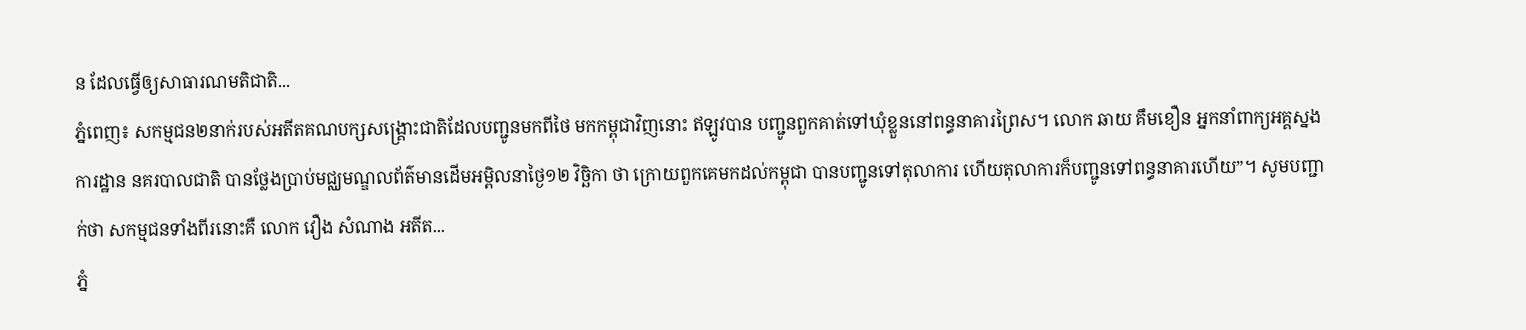ន ដែលធ្វើឲ្យសាធារណមតិជាតិ...
ភ្នំពេញ៖ សកម្មជន២នាក់របស់អតីតគណបក្សសង្រ្គោះជាតិដែលបញ្ជូនមកពីថៃ មកកម្ពុជាវិញនោះ ឥឡូវបាន បញ្ជូនពួកគាត់ទៅឃុំខ្លួននៅពន្ធនាគារព្រៃស។ លោក ឆាយ គឹមខឿន អ្នកនាំពាក្យអគ្គស្នងការដ្ឋាន នគរបាលជាតិ បានថ្លែងប្រាប់មជ្ឈមណ្ឌលព័ត៌មានដើមអម្ពិលនាថ្ងៃ១២ វិច្ឆិកា ថា ក្រោយពួកគេមកដល់កម្ពុជា បានបញ្ជូនទៅតុលាការ ហើយតុលាការក៏បញ្ជូនទៅពន្ធនាគារហើយ”។ សូមបញ្ជាក់ថា សកម្មជនទាំងពីរនោះគឺ លោក វឿង សំណាង អតីត...
ភ្នំ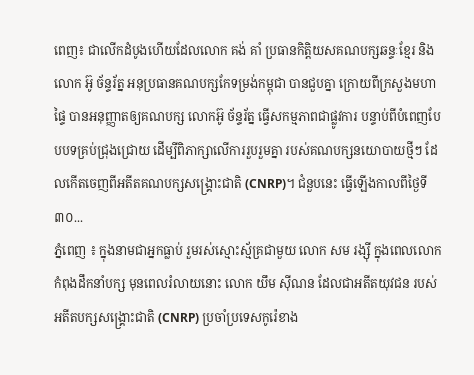ពេញ៖ ជាលើកដំបូងហើយដែលលោក គង់ គាំ ប្រធានកិត្តិយសគណបក្សឆន្ទៈខ្មែរ និងលោក អ៊ូ ច័ន្ទរ័ត្ន អនុប្រធានគណបក្សកែទម្រង់កម្ពុជា បានជួបគ្នា ក្រោយពីក្រសួងមហាផ្ទៃ បានអនុញ្ញាតឲ្យគណបក្ស លោកអ៊ូ ច័ន្ទរ័ត្ន ធ្វើសកម្មភាពជាផ្លូវការ បន្ទាប់ពីបំពេញបែបបទគ្រប់ជ្រុងជ្រោយ ដើម្បីពិភាក្សាលើការរួបរួមគ្នា របស់គណបក្សនយោបាយថ្មីៗ ដែលកើតចេញពីអតីតគណបក្សសង្រ្គោះជាតិ (CNRP)។ ជំនួបនេះ ធ្វើឡើងកាលពីថ្ងៃទី៣០...
ភ្នំពេញ ៖ ក្នុងនាមជាអ្នកធ្លាប់ រួមរស់ស្មោះស្ម័គ្រជាមួយ លោក សម រង្ស៊ី ក្នុងពេលលោកកំពុងដឹកនាំបក្ស មុនពេលរំលាយនោះ លោក យឹម ស៊ីណន ដែលជាអតីតយុវជន របស់អតីតបក្សសង្រ្គោះជាតិ (CNRP) ប្រចាំប្រទេសកូរ៉េខាង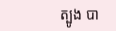ត្បូង បា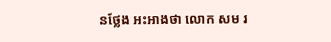នថ្លែង អះអាងថា លោក សម រ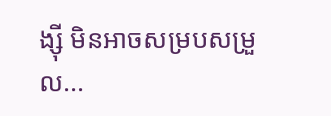ង្ស៊ី មិនអាចសម្របសម្រួល...